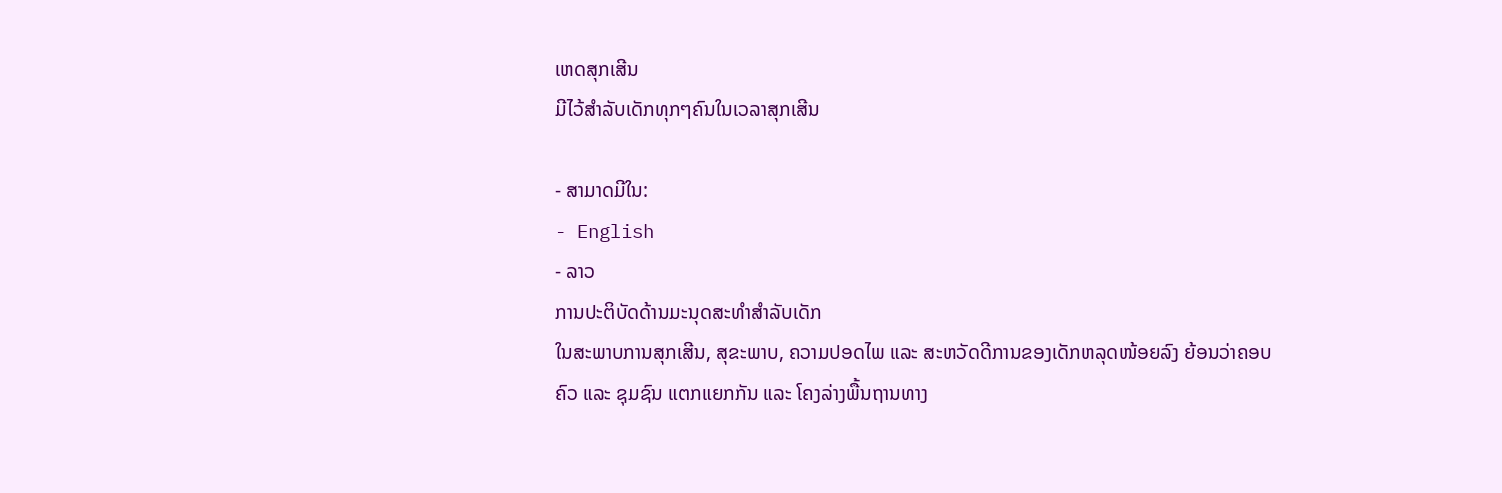ເຫດສຸກເສີນ
ມີໄວ້ສຳລັບເດັກທຸກໆຄົນໃນເວລາສຸກເສີນ

- ສາມາດມີໃນ:
- English
- ລາວ
ການປະຕິບັດດ້ານມະນຸດສະທຳສຳລັບເດັກ
ໃນສະພາບການສຸກເສີນ, ສຸຂະພາບ, ຄວາມປອດໄພ ແລະ ສະຫວັດດີການຂອງເດັກຫລຸດໜ້ອຍລົງ ຍ້ອນວ່າຄອບຄົວ ແລະ ຊຸມຊົນ ແຕກແຍກກັນ ແລະ ໂຄງລ່າງພື້ນຖານທາງ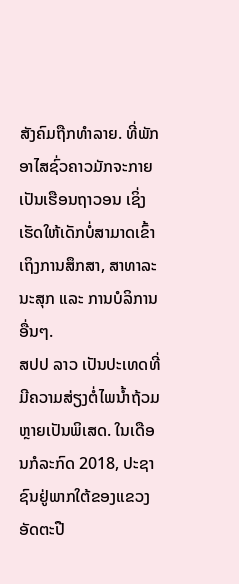ສັງຄົມຖືກທຳລາຍ. ທີ່ພັກອາໄສຊົ່ວຄາວມັກຈະກາຍເປັນເຮືອນຖາວອນ ເຊິ່ງເຮັດໃຫ້ເດັກບໍ່ສາມາດເຂົ້າເຖິງການສຶກສາ, ສາທາລະນະສຸກ ແລະ ການບໍລິການອື່ນໆ.
ສປປ ລາວ ເປັນປະເທດທີ່ມີຄວາມສ່ຽງຕໍ່ໄພນໍ້າຖ້ວມຫຼາຍເປັນພິເສດ. ໃນເດືອນກໍລະກົດ 2018, ປະຊາຊົນຢູ່ພາກໃຕ້ຂອງແຂວງອັດຕະປື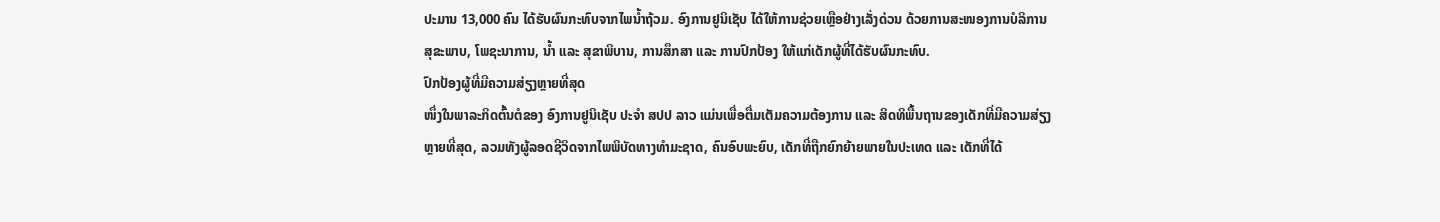ປະມານ 13,000 ຄົນ ໄດ້ຮັບຜົນກະທົບຈາກໄພນໍ້າຖ້ວມ. ອົງການຢູນິເຊັບ ໄດ້ໃຫ້ການຊ່ວຍເຫຼືອຢ່າງເລັ່ງດ່ວນ ດ້ວຍການສະໜອງການບໍລິການສຸຂະພາບ, ໂພຊະນາການ, ນໍ້າ ແລະ ສຸຂາພິບານ, ການສຶກສາ ແລະ ການປົກປ້ອງ ໃຫ້ແກ່ເດັກຜູ້ທີ່ໄດ້ຮັບຜົນກະທົບ.
ປົກປ້ອງຜູ້ທີ່ມີຄວາມສ່ຽງຫຼາຍທີ່ສຸດ
ໜຶ່ງໃນພາລະກິດຕົ້ນຕໍຂອງ ອົງການຢູນິເຊັບ ປະຈຳ ສປປ ລາວ ແມ່ນເພື່ອຕື່ມເຕັມຄວາມຕ້ອງການ ແລະ ສິດທິພື້ນຖານຂອງເດັກທີ່ມີຄວາມສ່ຽງຫຼາຍທີ່ສຸດ, ລວມທັງຜູ້ລອດຊີວິດຈາກໄພພິບັດທາງທຳມະຊາດ, ຄົນອົບພະຍົບ, ເດັກທີ່ຖືກຍົກຍ້າຍພາຍໃນປະເທດ ແລະ ເດັກທີ່ໄດ້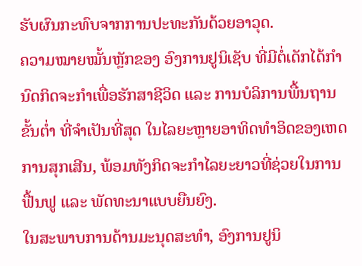ຮັບຜົນກະທົບຈາກການປະທະກັນດ້ວຍອາວຸດ.
ຄວາມໝາຍໝັ້ນຫຼັກຂອງ ອົງການຢູນິເຊັບ ທີ່ມີຕໍ່ເດັກໄດ້ກຳນົດກິດຈະກໍາເພື່ອຮັກສາຊີວິດ ແລະ ການບໍລິການພື້ນຖານຂັ້ນຕໍ່າ ທີ່ຈໍາເປັນທີ່ສຸດ ໃນໄລຍະຫຼາຍອາທິດທຳອິດຂອງເຫດການສຸກເສີນ, ພ້ອມທັງກິດຈະກຳໄລຍະຍາວທີ່ຊ່ວຍໃນການຟື້ນຟູ ແລະ ພັດທະນາແບບຍືນຍົງ.
ໃນສະພາບການດ້ານມະນຸດສະທຳ, ອົງການຢູນິ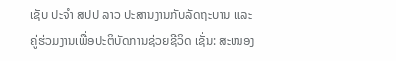ເຊັບ ປະຈຳ ສປປ ລາວ ປະສານງານກັບລັດຖະບານ ແລະ ຄູ່ຮ່ວມງານເພື່ອປະຕິບັດການຊ່ວຍຊີວິດ ເຊັ່ນ: ສະໜອງ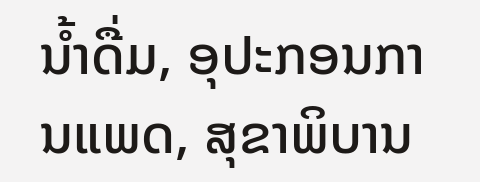ນໍ້າດື່ມ, ອຸປະກອນການແພດ, ສຸຂາພິບານ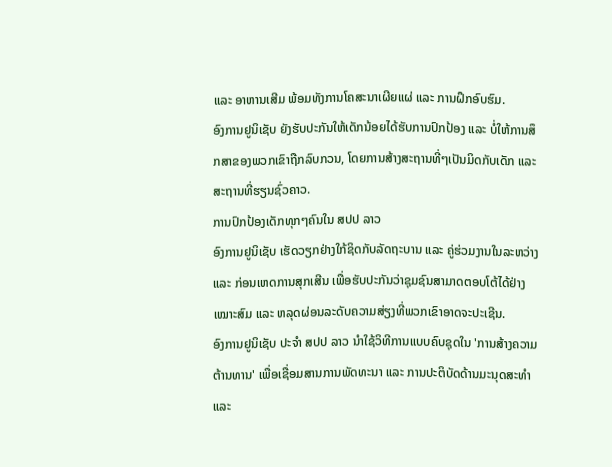ແລະ ອາຫານເສີມ ພ້ອມທັງການໂຄສະນາເຜີຍແຜ່ ແລະ ການຝຶກອົບຮົມ.
ອົງການຢູນິເຊັບ ຍັງຮັບປະກັນໃຫ້ເດັກນ້ອຍໄດ້ຮັບການປົກປ້ອງ ແລະ ບໍ່ໃຫ້ການສຶກສາຂອງພວກເຂົາຖືກລົບກວນ, ໂດຍການສ້າງສະຖານທີ່ໆເປັນມິດກັບເດັກ ແລະ ສະຖານທີ່ຮຽນຊົ່ວຄາວ.
ການປົກປ້ອງເດັກທຸກໆຄົນໃນ ສປປ ລາວ
ອົງການຢູນິເຊັບ ເຮັດວຽກຢ່າງໃກ້ຊິດກັບລັດຖະບານ ແລະ ຄູ່ຮ່ວມງານໃນລະຫວ່າງ ແລະ ກ່ອນເຫດການສຸກເສີນ ເພື່ອຮັບປະກັນວ່າຊຸມຊົນສາມາດຕອບໂຕ້ໄດ້ຢ່າງເໝາະສົມ ແລະ ຫລຸດຜ່ອນລະດັບຄວາມສ່ຽງທີ່ພວກເຂົາອາດຈະປະເຊີນ.
ອົງການຢູນິເຊັບ ປະຈຳ ສປປ ລາວ ນໍາໃຊ້ວິທີການແບບຄົບຊຸດໃນ 'ການສ້າງຄວາມຕ້ານທານ' ເພື່ອເຊື່ອມສານການພັດທະນາ ແລະ ການປະຕິບັດດ້ານມະນຸດສະທຳ ແລະ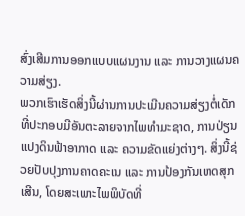ສົ່ງເສີມການອອກແບບແຜນງານ ແລະ ການວາງແຜນຄວາມສ່ຽງ.
ພວກເຮົາເຮັດສິ່ງນີ້ຜ່ານການປະເມີນຄວາມສ່ຽງຕໍ່ເດັກ ທີ່ປະກອບມີອັນຕະລາຍຈາກໄພທຳມະຊາດ, ການປ່ຽນແປງດິນຟ້າອາກາດ ແລະ ຄວາມຂັດແຍ່ງຕ່າງໆ. ສິ່ງນີ້ຊ່ວຍປັບປຸງການຄາດຄະເນ ແລະ ການປ້ອງກັນເຫດສຸກເສີນ, ໂດຍສະເພາະໄພພິບັດທີ່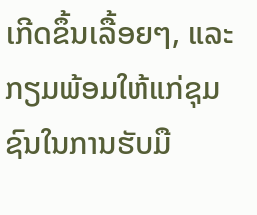ເກີດຂຶ້ນເລື້ອຍໆ, ແລະ ກຽມພ້ອມໃຫ້ແກ່ຊຸມຊົນໃນການຮັບມື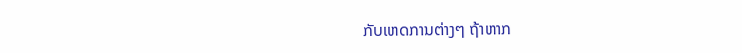ກັບເຫດການຕ່າງໆ ຖ້າຫາກ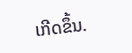ເກີດຂຶ້ນ.